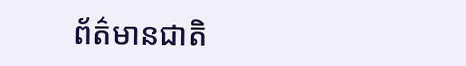ព័ត៌មានជាតិ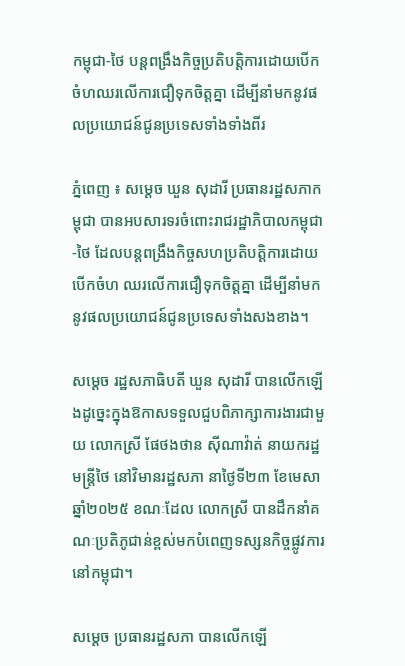កម្ពុជា-ថៃ បន្តពង្រឹងកិច្ចប្រតិបត្តិការដោយបើកចំហឈរលើការជឿទុកចិត្តគ្នា ដើម្បីនាំមកនូវផលប្រយោជន៍ជូនប្រទេសទាំងទាំងពីរ

ភ្នំពេញ ៖ សម្តេច ឃួន សុដារី ប្រធានរដ្ឋសភាកម្ពុជា បានអបសារទរចំពោះរាជរដ្ឋាភិបាលកម្ពុជា-ថៃ ដែលបន្តពង្រឹងកិច្ចសហប្រតិបត្តិការដោយបើកចំហ ឈរលើការជឿទុកចិត្តគ្នា ដើម្បីនាំមកនូវផលប្រយោជន៍ជូនប្រទេសទាំងសងខាង។

សម្តេច រដ្ឋសភាធិបតី ឃួន សុដារី បានលើកឡើងដូច្នេះក្នុងឱកាសទទួលជួបពិភាក្សាការងារជាមួយ លោកស្រី ផែថងថាន ស៊ីណាវ៉ាត់ នាយករដ្ឋមន្ដ្រីថៃ នៅវិមានរដ្ឋសភា នាថ្ងៃទី២៣ ខែមេសា ឆ្នាំ២០២៥ ខណៈដែល លោកស្រី បានដឹកនាំគណៈប្រតិភូជាន់ខ្ពស់មកបំពេញទស្សនកិច្ចផ្លូវការ នៅកម្ពុជា។

សម្តេច ប្រធានរដ្ឋសភា បានលើកឡើ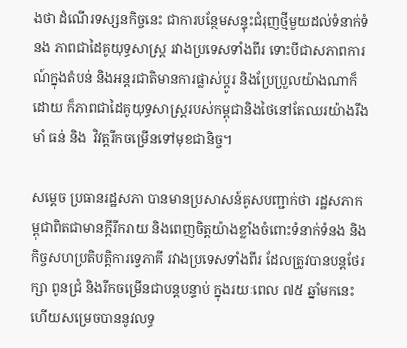ងថា ដំណើរទស្សនកិច្ចនេះ ជាការបន្ថែមសន្ទុះជំរុញថ្មីមួយដល់ទំនាក់ទំនង ភាពជាដៃគូយុទ្ធសាស្ត្រ រវាងប្រទេសទាំងពីរ ទោះបីជាសភាពការណ៍ក្នុងតំបន់ និងអន្តរជាតិមានការផ្លាស់ប្ដូរ និងប្រែប្រួលយ៉ាងណាក៏ដោយ ក៏ភាពជាដៃគូយុទ្ធសាស្ត្ររបស់កម្ពុជានិងថៃនៅតែឈរយ៉ាងរឹងមាំ ធន់ និង  វិវត្តរីកចម្រើនទៅមុខជានិច្ច។

សម្តេច ប្រធានរដ្ឋសភា បានមានប្រសាសន៍គូសបញ្ជាក់ថា រដ្ឋសភាកម្ពុជាពិតជាមានក្តីរីករាយ និងពេញចិត្តយ៉ាងខ្លាំងចំពោះទំនាក់ទំនង និងកិច្ចសហប្រតិបត្តិការទ្វេភាគី រវាងប្រទេសទាំងពីរ ដែលត្រូវបានបន្តថែរក្សា ពូនជ្រំ និងរីកចម្រើនជាបន្តបន្ទាប់ ក្នុងរយៈពេល ៧៥ ឆ្នាំមកនេះ  ហើយសម្រេចបាននូវលទ្ធ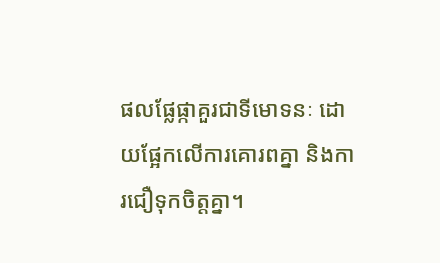ផលផ្លែផ្កាគួរជាទីមោទនៈ ដោយផ្អែកលើការគោរពគ្នា និងការជឿទុកចិត្តគ្នា។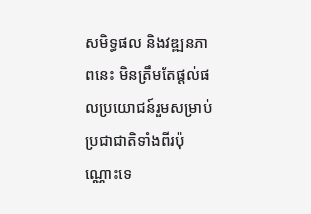សមិទ្ធផល និងវឌ្ឍនភាពនេះ មិនត្រឹមតែផ្តល់ផលប្រយោជន៍រួមសម្រាប់ប្រជាជាតិទាំងពីរប៉ុណ្ណោះទេ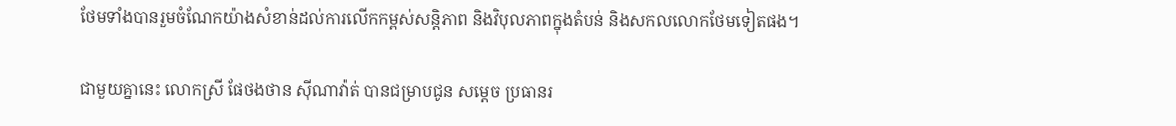ថែមទាំងបានរួមចំណែកយ៉ាងសំខាន់ដល់ការលើកកម្ពស់សន្តិភាព និងវិបុលភាពក្នុងតំបន់ និងសកលលោកថែមទៀតផង។

ជាមួយគ្នានេះ លោកស្រី ផែថងថាន ស៊ីណាវ៉ាត់ បានជម្រាបជូន សម្តេច ប្រធានរ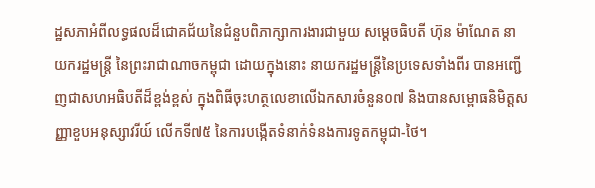ដ្ឋសភាអំពីលទ្ធផលដ៏ជោគជ័យនៃជំនួបពិភាក្សាការងារជាមួយ សម្តេចធិបតី ហ៊ុន ម៉ាណែត នាយករដ្ឋមន្រ្តី នៃព្រះរាជាណាចកម្ពុជា ដោយក្នុងនោះ នាយករដ្ឋមន្ត្រីនៃប្រទេសទាំងពីរ បានអញ្ជើញជាសហអធិបតីដ៏ខ្ពង់ខ្ពស់ ក្នុងពិធីចុះហត្ថលេខាលើឯកសារចំនួន០៧ និងបានសម្ពោធនិមិត្តសញ្ញាខួបអនុស្សាវរីយ៍ លើកទី៧៥ នៃការបង្កើតទំនាក់ទំនងការទូតកម្ពុជា-ថៃ។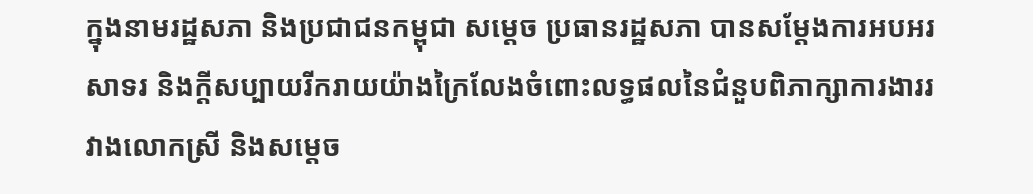ក្នុងនាមរដ្ឋសភា និងប្រជាជនកម្ពុជា សម្តេច ប្រធានរដ្ឋសភា បានសម្តែងការអបអរសាទរ និងក្តីសប្បាយរីករាយយ៉ាងក្រៃលែងចំពោះលទ្ធផលនៃជំនួបពិភាក្សាការងាររវាងលោកស្រី និងសម្តេច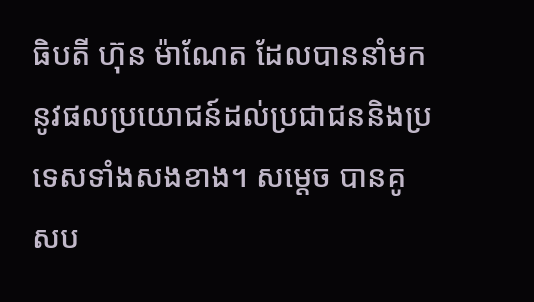ធិបតី ហ៊ុន ម៉ាណែត ដែលបាននាំមកនូវផលប្រយោជន៍ដល់ប្រជាជននិងប្រទេសទាំងសងខាង។ សម្តេច បានគូសប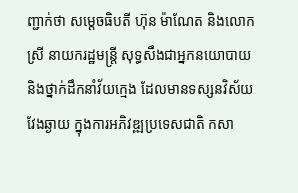ញ្ជាក់ថា សម្តេចធិបតី ហ៊ុន ម៉ាណែត និងលោកស្រី នាយករដ្ឋមន្រ្តី សុទ្ធសឹងជាអ្នកនយោបាយ និងថ្នាក់ដឹកនាំវ័យក្មេង ដែលមានទស្សនវិស័យវែងឆ្ងាយ ក្នុងការអភិវឌ្ឍប្រទេសជាតិ កសា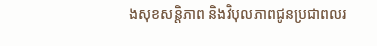ងសុខសន្តិភាព និងវិបុលភាពជូនប្រជាពលរ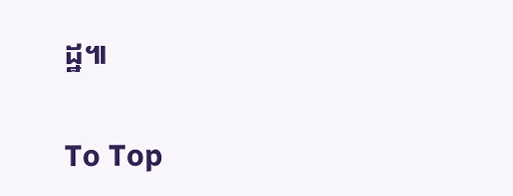ដ្ឋ៕

To Top